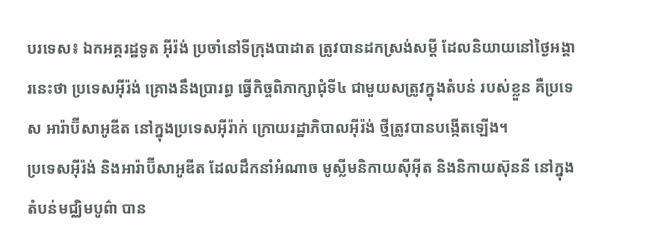បរទេស៖ ឯកអគ្គរដ្ឋទូត អ៊ីរ៉ង់ ប្រចាំនៅទីក្រុងបាដាត ត្រូវបានដកស្រង់សម្តី ដែលនិយាយនៅថ្ងៃអង្គារនេះថា ប្រទេសអ៊ីរ៉ង់ គ្រោងនឹងប្រារព្ធ ធ្វើកិច្ចពិភាក្សាជុំទី៤ ជាមួយសត្រូវក្នុងតំបន់ របស់ខ្លួន គឺប្រទេស អារ៉ាប៊ីសាអូឌីត នៅក្នុងប្រទេសអ៊ីរ៉ាក់ ក្រោយរដ្ឋាភិបាលអ៊ីរ៉ង់ ថ្មីត្រូវបានបង្កើតឡើង។
ប្រទេសអ៊ីរ៉ង់ និងអារ៉ាប៊ីសាអូឌីត ដែលដឹកនាំអំណាច មូស្លីមនិកាយស៊ីអ៊ីត និងនិកាយស៊ុននី នៅក្នុងតំបន់មជ្ឈិមបូព៌ា បាន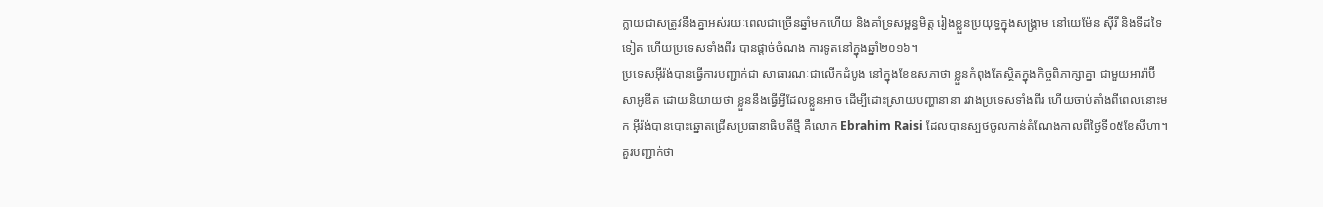ក្លាយជាសត្រូវនឹងគ្នាអស់រយៈពេលជាច្រើនឆ្នាំមកហើយ និងគាំទ្រសម្ពន្ធមិត្ត រៀងខ្លួនប្រយុទ្ធក្នុងសង្គ្រាម នៅយេម៉ែន ស៊ីរី និងទីដទៃទៀត ហើយប្រទេសទាំងពីរ បានផ្តាច់ចំណង ការទូតនៅក្នុងឆ្នាំ២០១៦។
ប្រទេសអ៊ីរ៉ង់បានធ្វើការបញ្ជាក់ជា សាធារណៈជាលើកដំបូង នៅក្នុងខែឧសភាថា ខ្លួនកំពុងតែស្ថិតក្នុងកិច្ចពិភាក្សាគ្នា ជាមួយអារ៉ាប៊ីសាអូឌីត ដោយនិយាយថា ខ្លួននឹងធ្វើអ្វីដែលខ្លួនអាច ដើម្បីដោះស្រាយបញ្ហានានា រវាងប្រទេសទាំងពីរ ហើយចាប់តាំងពីពេលនោះមក អ៊ីរ៉ង់បានបោះឆ្នោតជ្រើសប្រធានាធិបតីថ្មី គឺលោក Ebrahim Raisi ដែលបានស្បថចូលកាន់តំណែងកាលពីថ្ងៃទី០៥ខែសីហា។
គួរបញ្ជាក់ថា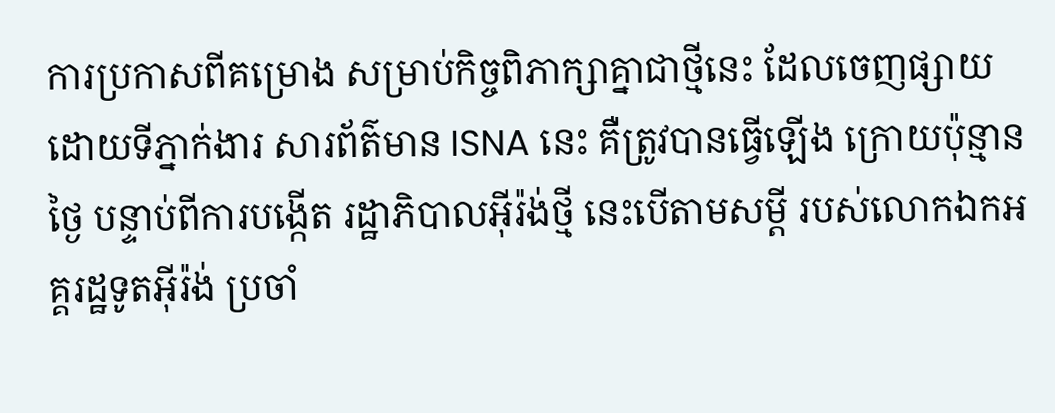ការប្រកាសពីគម្រោង សម្រាប់កិច្ចពិភាក្សាគ្នាជាថ្មីនេះ ដែលចេញផ្សាយដោយទីភ្នាក់ងារ សារព័ត៌មាន ISNA នេះ គឺត្រូវបានធ្វើឡើង ក្រោយប៉ុន្មានថ្ងៃ បន្ទាប់ពីការបង្កើត រដ្ឋាភិបាលអ៊ីរ៉ង់ថ្មី នេះបើតាមសម្តី របស់លោកឯកអគ្គរដ្ឋទូតអ៊ីរ៉ង់ ប្រចាំ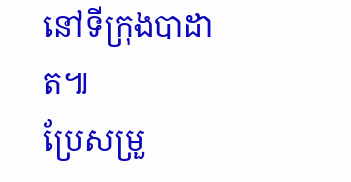នៅទីក្រុងបាដាត៕
ប្រែសម្រួ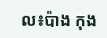ល៖ប៉ាង កុង